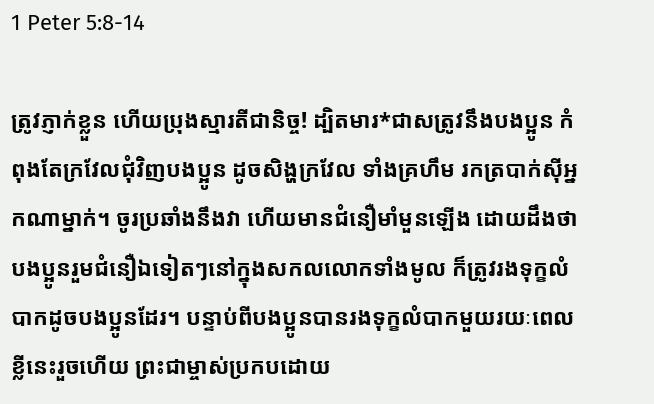1 Peter 5:8-14

ត្រូវភ្ញាក់ខ្លួន ហើយប្រុងស្មារតីជានិច្ច! ដ្បិតមារ*ជាសត្រូវនឹងបងប្អូន កំពុងតែក្រវែលជុំវិញបងប្អូន ដូចសិង្ហក្រវែល ទាំងគ្រហឹម រកត្របាក់ស៊ីអ្នកណាម្នាក់។ ចូរប្រឆាំងនឹងវា ហើយមានជំនឿមាំមួនឡើង ដោយដឹងថា បងប្អូនរួមជំនឿឯទៀតៗនៅក្នុងសកលលោកទាំងមូល ក៏ត្រូវរងទុក្ខលំបាកដូចបងប្អូនដែរ។ បន្ទាប់ពីបងប្អូនបានរងទុក្ខលំបាកមួយរយៈពេលខ្លីនេះរួចហើយ ព្រះជាម្ចាស់ប្រកបដោយ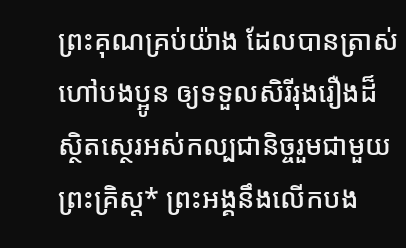ព្រះគុណគ្រប់យ៉ាង ដែលបានត្រាស់ហៅបងប្អូន ឲ្យទទួលសិរីរុងរឿងដ៏ស្ថិតស្ថេរអស់កល្បជានិច្ចរួមជាមួយព្រះគ្រិស្ត* ព្រះអង្គនឹងលើកបង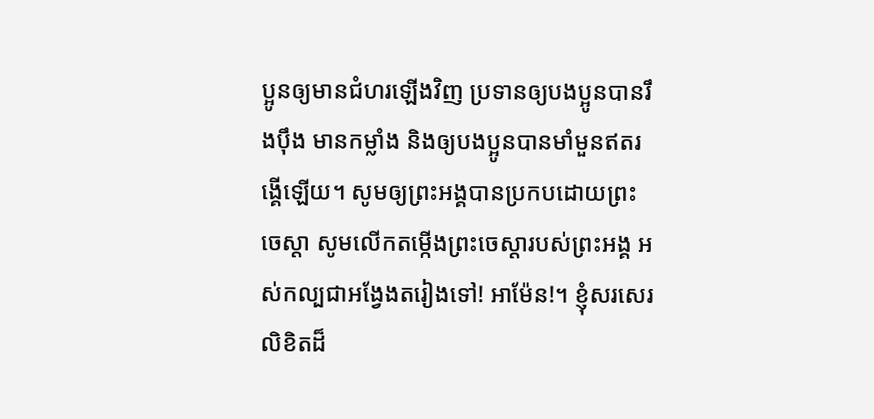ប្អូនឲ្យមានជំហរឡើងវិញ ប្រទានឲ្យបងប្អូនបានរឹងប៉ឹង មានកម្លាំង និងឲ្យបងប្អូនបានមាំមួនឥតរង្គើឡើយ។ សូមឲ្យព្រះអង្គបានប្រកបដោយព្រះចេស្ដា សូមលើកតម្កើងព្រះចេស្ដារបស់ព្រះអង្គ អស់កល្បជាអង្វែងតរៀងទៅ! អាម៉ែន!។ ខ្ញុំសរសេរលិខិតដ៏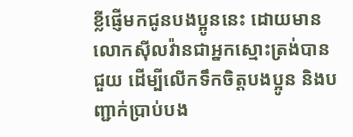ខ្លីផ្ញើមកជូនបងប្អូននេះ ដោយមានលោកស៊ីលវ៉ានជាអ្នកស្មោះត្រង់បានជួយ ដើម្បីលើកទឹកចិត្តបងប្អូន និងបញ្ជាក់ប្រាប់បង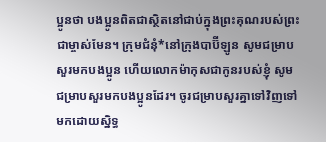ប្អូនថា បងប្អូនពិតជាស្ថិតនៅជាប់ក្នុងព្រះគុណរបស់ព្រះជាម្ចាស់មែន។ ក្រុមជំនុំ*នៅក្រុងបាប៊ីឡូន សូមជម្រាបសួរមកបងប្អូន ហើយលោកម៉ាកុសជាកូនរបស់ខ្ញុំ សូមជម្រាបសួរមកបងប្អូនដែរ។ ចូរជម្រាបសួរគ្នាទៅវិញទៅមកដោយស្និទ្ធ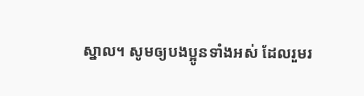ស្នាល។ សូមឲ្យបងប្អូនទាំងអស់ ដែលរួមរ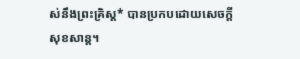ស់នឹងព្រះគ្រិស្ត* បានប្រកបដោយសេចក្ដីសុខសាន្ត។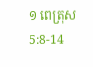១ ពេត្រុស 5:8-14